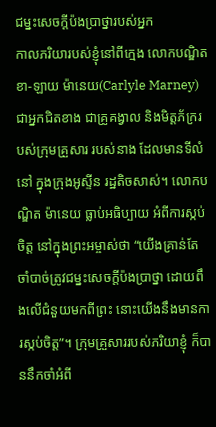ជម្នះសេចក្តីប៉ងប្រាថ្នារបស់អ្នក
កាលភរិយារបស់ខ្ញុំនៅពីក្មេង លោកបណ្ឌិត ខា-ឡាយ ម៉ានេយ(Carlyle Marney) ជាអ្នកជិតខាង ជាគ្រូគង្វាល និងមិត្តភ័ក្ររបស់ក្រុមគ្រួសារ របស់នាង ដែលមានទីលំនៅ ក្នុងក្រុងអូស្ទីន រដ្ឋតិចសាស់។ លោកបណ្ឌិត ម៉ានេយ ធ្លាប់អធិប្បាយ អំពីការស្កប់ចិត្ត នៅក្នុងព្រះអម្ចាស់ថា “យើងគ្រាន់តែចាំបាច់ត្រូវជម្នះសេចក្តីប៉ងប្រាថ្នា ដោយពឹងលើជំនួយមកពីព្រះ នោះយើងនឹងមានការស្កប់ចិត្ត”។ ក្រុមគ្រួសាររបស់ភរិយាខ្ញុំ ក៏បាននឹកចាំអំពី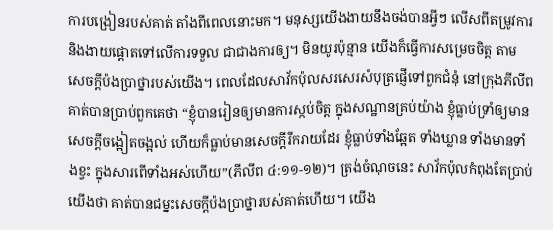ការបង្រៀនរបស់គាត់ តាំងពីពេលនោះមក។ មនុស្សយើងងាយនឹងចង់បានអ្វីៗ លើសពីតម្រូវការ និងងាយផ្តោតទៅលើការទទួល ជាជាងការឲ្យ។ មិនយូរប៉ុន្មាន យើងក៏ធ្វើការសម្រេចចិត្ត តាមសេចក្តីប៉ងប្រាថ្នារបស់យើង។ ពេលដែលសាវ័កប៉ុលសរសេរសំបុត្រផ្ញើទៅពួកជំនុំ នៅក្រុងភីលីព គាត់បានប្រាប់ពួកគេថា “ខ្ញុំបានរៀនឲ្យមានការស្កប់ចិត្ត ក្នុងសណ្ឋានគ្រប់យ៉ាង ខ្ញុំធ្លាប់ទ្រាំឲ្យមានសេចក្តីចង្អៀតចង្អល់ ហើយក៏ធ្លាប់មានសេចក្តីរីករាយដែរ ខ្ញុំធ្លាប់ទាំងឆ្អែត ទាំងឃ្លាន ទាំងមានទាំងខ្វះ ក្នុងសារពើទាំងអស់ហើយ”(ភីលីព ៤:១១-១២)។ ត្រង់ចំណុចនេះ សាវ័កប៉ុលកំពុងតែប្រាប់យើងថា គាត់បានជម្នះសេចក្តីប៉ងប្រាថ្នារបស់គាត់ហើយ។ យើង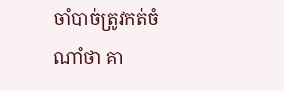ចាំបាច់ត្រូវកត់ចំណាំថា គា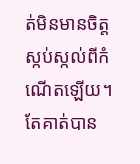ត់មិនមានចិត្តស្កប់ស្កល់ពីកំណើតឡើយ។ តែគាត់បាន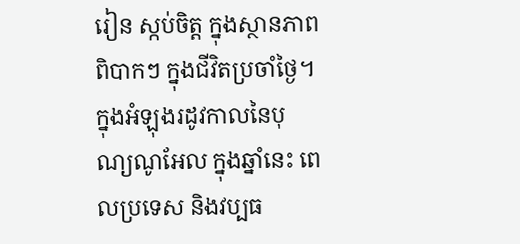រៀន ស្កប់ចិត្ត ក្នុងស្ថានភាពពិបាកៗ ក្នុងជីវិតប្រចាំថ្ងៃ។ ក្នុងអំឡុងរដូវកាលនៃបុណ្យណូអែល ក្នុងឆ្នាំនេះ ពេលប្រទេស និងវប្បធ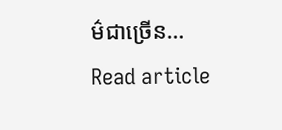ម៌ជាច្រើន…
Read article